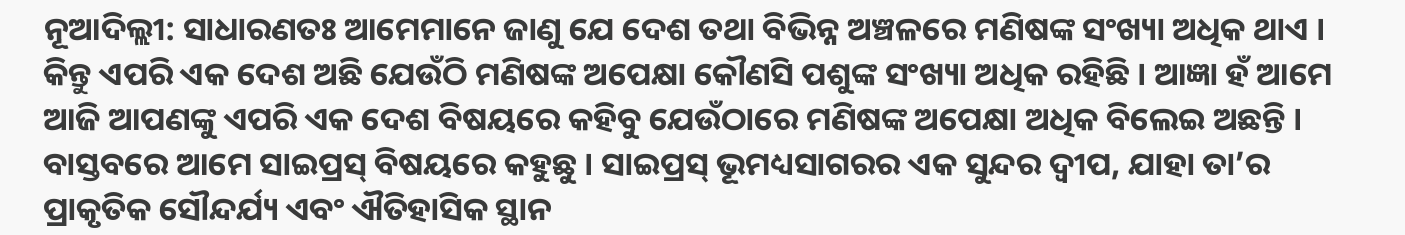ନୂଆଦିଲ୍ଲୀ: ସାଧାରଣତଃ ଆମେମାନେ ଜାଣୁ ଯେ ଦେଶ ତଥା ବିଭିନ୍ନ ଅଞ୍ଚଳରେ ମଣିଷଙ୍କ ସଂଖ୍ୟା ଅଧିକ ଥାଏ । କିନ୍ତୁ ଏପରି ଏକ ଦେଶ ଅଛି ଯେଉଁଠି ମଣିଷଙ୍କ ଅପେକ୍ଷା କୌଣସି ପଶୁଙ୍କ ସଂଖ୍ୟା ଅଧିକ ରହିଛି । ଆଜ୍ଞା ହଁ ଆମେ ଆଜି ଆପଣଙ୍କୁ ଏପରି ଏକ ଦେଶ ବିଷୟରେ କହିବୁ ଯେଉଁଠାରେ ମଣିଷଙ୍କ ଅପେକ୍ଷା ଅଧିକ ବିଲେଇ ଅଛନ୍ତି ।
ବାସ୍ତବରେ ଆମେ ସାଇପ୍ରସ୍ ବିଷୟରେ କହୁଛୁ । ସାଇପ୍ରସ୍ ଭୂମଧ୍ୟସାଗରର ଏକ ସୁନ୍ଦର ଦ୍ୱୀପ, ଯାହା ତା’ର ପ୍ରାକୃତିକ ସୌନ୍ଦର୍ଯ୍ୟ ଏବଂ ଐତିହାସିକ ସ୍ଥାନ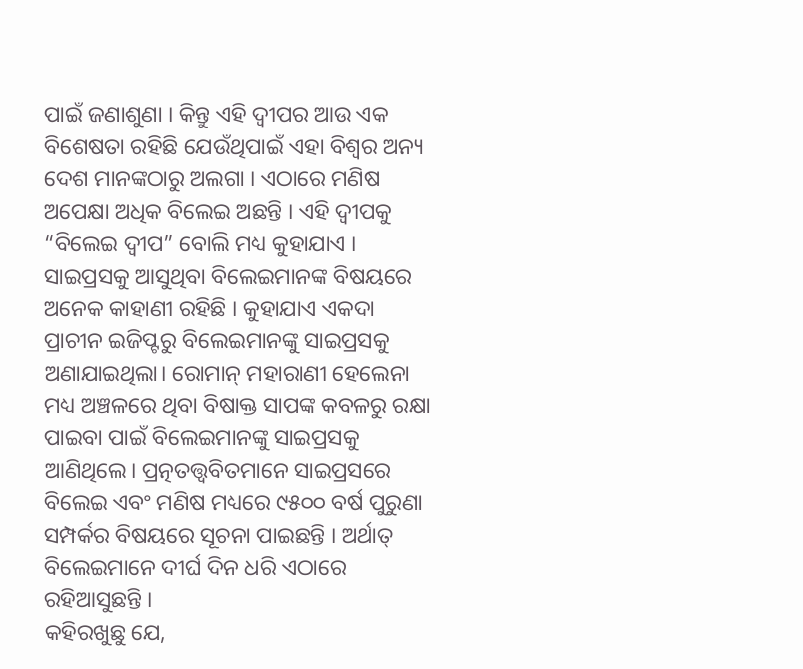ପାଇଁ ଜଣାଶୁଣା । କିନ୍ତୁ ଏହି ଦ୍ୱୀପର ଆଉ ଏକ ବିଶେଷତା ରହିଛି ଯେଉଁଥିପାଇଁ ଏହା ବିଶ୍ୱର ଅନ୍ୟ ଦେଶ ମାନଙ୍କଠାରୁ ଅଲଗା । ଏଠାରେ ମଣିଷ ଅପେକ୍ଷା ଅଧିକ ବିଲେଇ ଅଛନ୍ତି । ଏହି ଦ୍ୱୀପକୁ “ବିଲେଇ ଦ୍ୱୀପ” ବୋଲି ମଧ୍ୟ କୁହାଯାଏ ।
ସାଇପ୍ରସକୁ ଆସୁଥିବା ବିଲେଇମାନଙ୍କ ବିଷୟରେ ଅନେକ କାହାଣୀ ରହିଛି । କୁହାଯାଏ ଏକଦା ପ୍ରାଚୀନ ଇଜିପ୍ଟରୁ ବିଲେଇମାନଙ୍କୁ ସାଇପ୍ରସକୁ ଅଣାଯାଇଥିଲା। ରୋମାନ୍ ମହାରାଣୀ ହେଲେନା ମଧ୍ୟ ଅଞ୍ଚଳରେ ଥିବା ବିଷାକ୍ତ ସାପଙ୍କ କବଳରୁ ରକ୍ଷା ପାଇବା ପାଇଁ ବିଲେଇମାନଙ୍କୁ ସାଇପ୍ରସକୁ ଆଣିଥିଲେ। ପ୍ରତ୍ନତତ୍ତ୍ୱବିତମାନେ ସାଇପ୍ରସରେ ବିଲେଇ ଏବଂ ମଣିଷ ମଧ୍ୟରେ ୯୫୦୦ ବର୍ଷ ପୁରୁଣା ସମ୍ପର୍କର ବିଷୟରେ ସୂଚନା ପାଇଛନ୍ତି । ଅର୍ଥାତ୍ ବିଲେଇମାନେ ଦୀର୍ଘ ଦିନ ଧରି ଏଠାରେ ରହିଆସୁଛନ୍ତି ।
କହିରଖୁଛୁ ଯେ,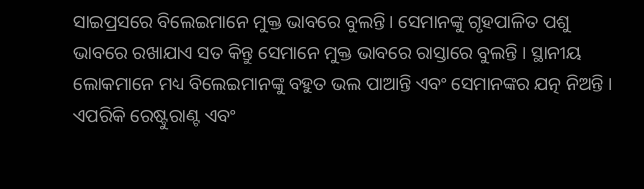ସାଇପ୍ରସରେ ବିଲେଇମାନେ ମୁକ୍ତ ଭାବରେ ବୁଲନ୍ତି। ସେମାନଙ୍କୁ ଗୃହପାଳିତ ପଶୁ ଭାବରେ ରଖାଯାଏ ସତ କିନ୍ତୁ ସେମାନେ ମୁକ୍ତ ଭାବରେ ରାସ୍ତାରେ ବୁଲନ୍ତି । ସ୍ଥାନୀୟ ଲୋକମାନେ ମଧ୍ୟ ବିଲେଇମାନଙ୍କୁ ବହୁତ ଭଲ ପାଆନ୍ତି ଏବଂ ସେମାନଙ୍କର ଯତ୍ନ ନିଅନ୍ତି । ଏପରିକି ରେଷ୍ଟୁରାଣ୍ଟ ଏବଂ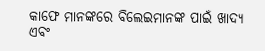କାଫେ ମାନଙ୍କରେ ବିଲେଇମାନଙ୍କ ପାଇଁ ଖାଦ୍ୟ ଏବଂ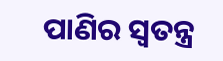ପାଣିର ସ୍ୱତନ୍ତ୍ର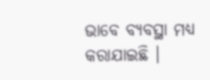ଭାବେ ବ୍ୟବସ୍ଥା ମଧ୍ୟ କରାଯାଇଛି ।